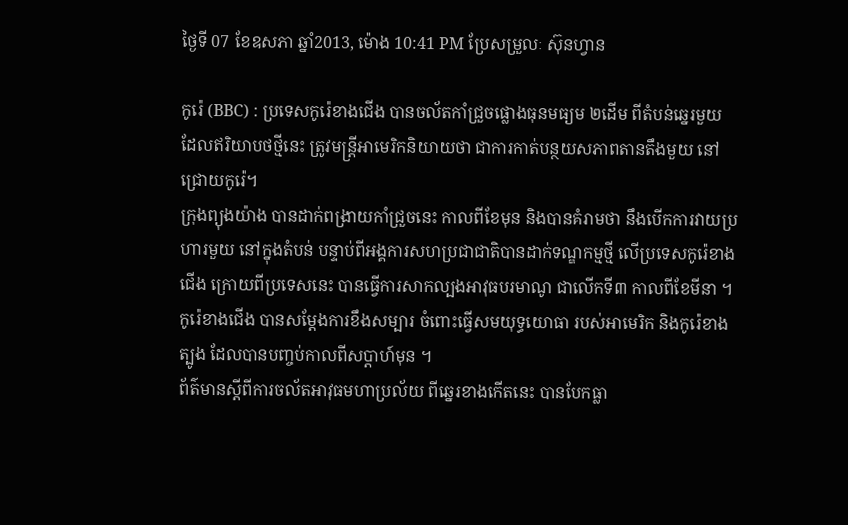ថ្ងៃទី 07 ខែឧសភា ឆ្នាំ2013, ម៉ោង 10:41 PM ប្រែសម្រួលៈ ស៊ុនហ្វាន

កូរ៉េ (BBC) : ប្រទេសកូរ៉េខាងជើង បានចល័តកាំជ្រួចផ្លោងធុនមធ្យម ២ដើម ពីតំបន់ឆ្នេរមួយ ដែលឥរិយាបថថ្មីនេះ ត្រូវមន្ត្រីអាមេរិកនិយាយថា ជាការកាត់បន្ថយសភាពតានតឹងមួយ នៅជ្រោយកូរ៉េ។
ក្រុងព្យុងយ៉ាង បានដាក់ពង្រាយកាំជ្រួចនេះ កាលពីខែមុន និងបានគំរាមថា នឹងបើកការវាយប្រហារមួយ នៅក្នុងតំបន់ បន្ទាប់ពីអង្គការសហប្រជាជាតិបានដាក់ទណ្ឌកម្មថ្មី លើប្រទេសកូរ៉េខាងជើង ក្រោយពីប្រទេសនេះ បានធ្វើការសាកល្បងអាវុធបរមាណូ ជាលើកទី៣ កាលពីខែមីនា ។
កូរ៉េខាងជើង បានសម្តែងការខឹងសម្បារ ចំពោះធ្វើសមយុទ្ធយោធា របស់អាមេរិក និងកូរ៉េខាងត្បូង ដែលបានបញ្ចប់កាលពីសប្តាហ៍មុន ។
ព័ត៌មានស្តីពីការចល័តអាវុធមហាប្រល័យ ពីឆ្នេរខាងកើតនេះ បានបែកធ្លា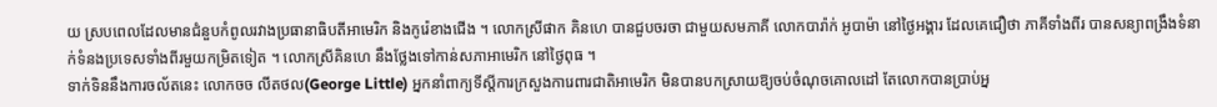យ ស្របពេលដែលមានជំនួបកំពូលរវាងប្រធានាធិបតីអាមេរិក និងកូរ៉េខាងជើង ។ លោកស្រីផាក គិនហេ បានជួបចរចា ជាមួយសមភាគី លោកបារ៉ាក់ អូបាម៉ា នៅថ្ងៃអង្គារ ដែលគេជឿថា ភាគីទាំងពីរ បានសន្យាពង្រឹងទំនាក់ទំនងប្រទេសទាំងពីរមួយកម្រិតទៀត ។ លោកស្រីគិនហេ នឹងថ្លែងទៅកាន់សភាអាមេរិក នៅថ្ងៃពុធ ។
ទាក់ទិននឹងការចល័តនេះ លោកចច លីតថល(George Little) អ្នកនាំពាក្យទីស្តីការក្រសួងការេពារជាតិអាមេរិក មិនបានបកស្រាយឱ្យចប់ចំណុចគោលដៅ តែលោកបានប្រាប់អ្ន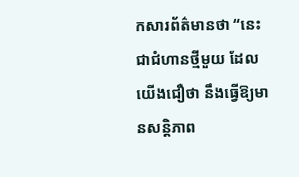កសារព័ត៌មានថា “នេះជាជំហានថ្មីមួយ ដែលយើងជឿថា នឹងធ្វើឱ្យមានសន្តិភាព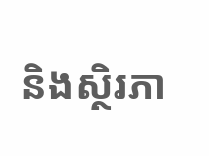និងស្ថិរភា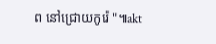ព នៅជ្រោយកូរ៉េ "៕akt